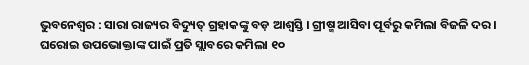ଭୁବନେଶ୍ୱର : ସାରା ରାଜ୍ୟର ବିଦ୍ୟୁତ୍ ଗ୍ରହାକଙ୍କୁ ବଡ଼ ଆଶ୍ୱସ୍ତି । ଗ୍ରୀଷ୍ମ ଆସିବା ପୂର୍ବରୁ କମିଲା ବିଜଳି ଦର । ଘରୋଇ ଉପଭୋକ୍ତାଙ୍କ ପାଇଁ ପ୍ରତି ସ୍ଲାବରେ କମିଲା ୧୦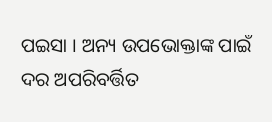ପଇସା । ଅନ୍ୟ ଉପଭୋକ୍ତାଙ୍କ ପାଇଁ ଦର ଅପରିବର୍ତ୍ତିତ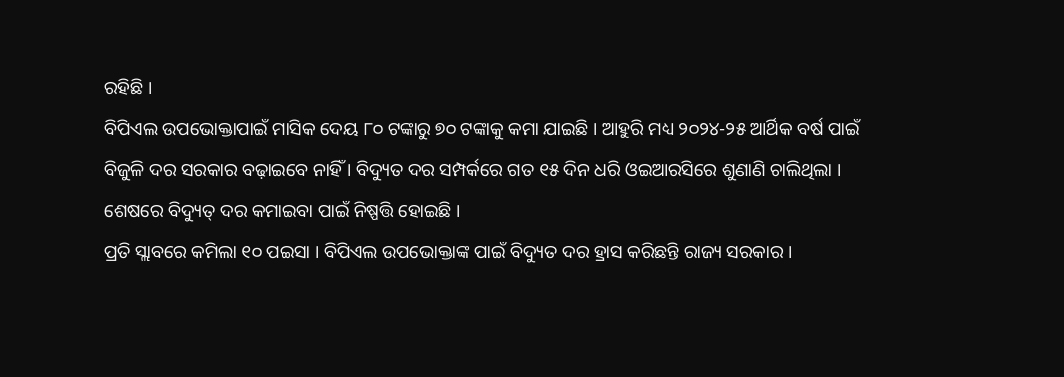ରହିଛି ।
ବିପିଏଲ ଉପଭୋକ୍ତାପାଇଁ ମାସିକ ଦେୟ ୮୦ ଟଙ୍କାରୁ ୭୦ ଟଙ୍କାକୁ କମା ଯାଇଛି । ଆହୁରି ମଧ୍ୟ ୨୦୨୪-୨୫ ଆର୍ଥିକ ବର୍ଷ ପାଇଁ ବିଜୁଳି ଦର ସରକାର ବଢ଼ାଇବେ ନାହିଁ । ବିଦ୍ୟୁତ ଦର ସମ୍ପର୍କରେ ଗତ ୧୫ ଦିନ ଧରି ଓଇଆରସିରେ ଶୁଣାଣି ଚାଲିଥିଲା । ଶେଷରେ ବିଦ୍ୟୁତ୍ ଦର କମାଇବା ପାଇଁ ନିଷ୍ପତ୍ତି ହୋଇଛି ।
ପ୍ରତି ସ୍ଲାବରେ କମିଲା ୧୦ ପଇସା । ବିପିଏଲ ଉପଭୋକ୍ତାଙ୍କ ପାଇଁ ବିଦ୍ୟୁତ ଦର ହ୍ରାସ କରିଛନ୍ତି ରାଜ୍ୟ ସରକାର ।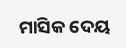ମାସିକ ଦେୟ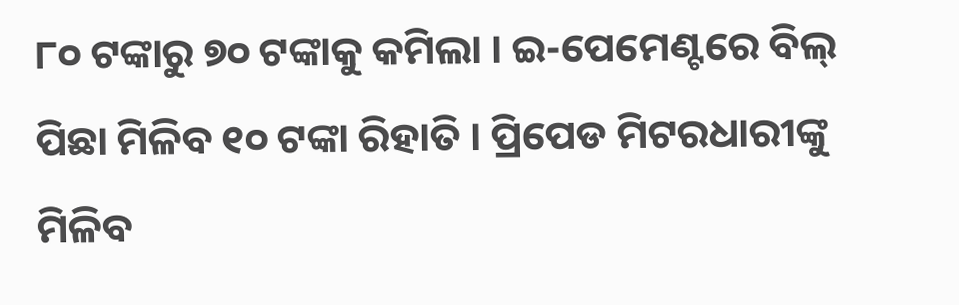୮୦ ଟଙ୍କାରୁ ୭୦ ଟଙ୍କାକୁ କମିଲା । ଇ-ପେମେଣ୍ଟରେ ବିଲ୍ ପିଛା ମିଳିବ ୧୦ ଟଙ୍କା ରିହାତି । ପ୍ରିପେଡ ମିଟରଧାରୀଙ୍କୁ ମିଳିବ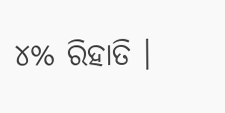୪% ରିହାତି ।